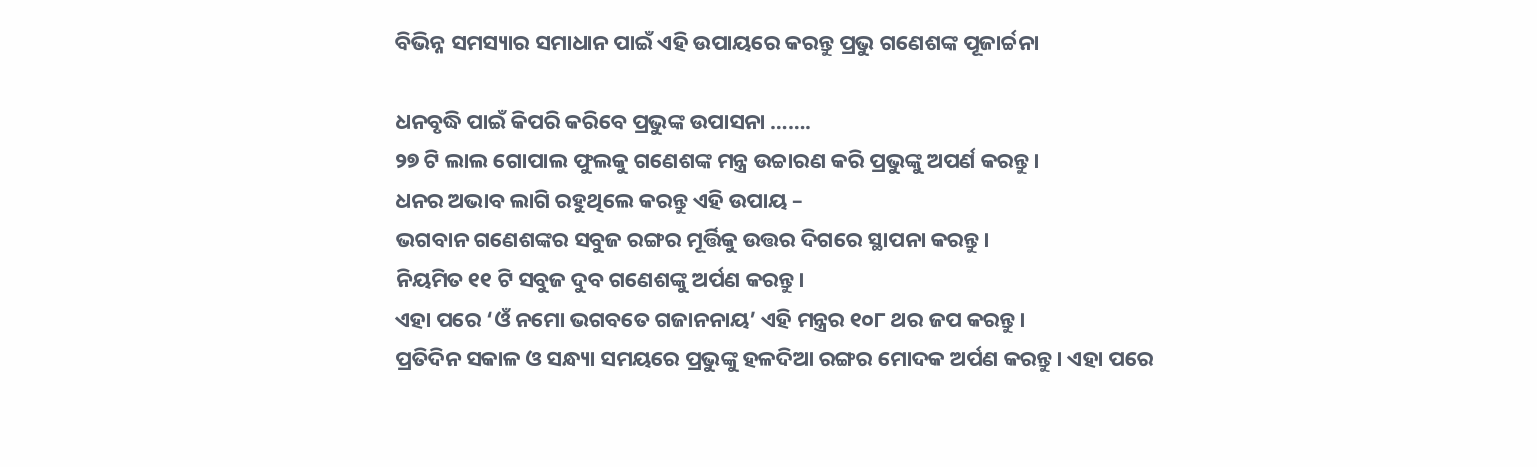ବିଭିନ୍ନ ସମସ୍ୟାର ସମାଧାନ ପାଇଁ ଏହି ଉପାୟରେ କରନ୍ତୁ ପ୍ରଭୁ ଗଣେଶଙ୍କ ପୂଜାର୍ଚ୍ଚନା

ଧନବୃଦ୍ଧି ପାଇଁ କିପରି କରିବେ ପ୍ରଭୁଙ୍କ ଉପାସନା …….
୨୭ ଟି ଲାଲ ଗୋପାଲ ଫୁଲକୁ ଗଣେଶଙ୍କ ମନ୍ତ୍ର ଉଚ୍ଚାରଣ କରି ପ୍ରଭୁଙ୍କୁ ଅପର୍ଣ କରନ୍ତୁ।
ଧନର ଅଭାବ ଲାଗି ରହୁଥିଲେ କରନ୍ତୁ ଏହି ଉପାୟ –
ଭଗବାନ ଗଣେଶଙ୍କର ସବୁଜ ରଙ୍ଗର ମୂର୍ତ୍ତିକୁ ଉତ୍ତର ଦିଗରେ ସ୍ଥାପନା କରନ୍ତୁ।
ନିୟମିତ ୧୧ ଟି ସବୁଜ ଦୁବ ଗଣେଶଙ୍କୁ ଅର୍ପଣ କରନ୍ତୁ।
ଏହା ପରେ ‘ଓଁ ନମୋ ଭଗବତେ ଗଜାନନାୟ’ ଏହି ମନ୍ତ୍ରର ୧୦୮ ଥର ଜପ କରନ୍ତୁ।
ପ୍ରତିଦିନ ସକାଳ ଓ ସନ୍ଧ୍ୟା ସମୟରେ ପ୍ରଭୁଙ୍କୁ ହଳଦିଆ ରଙ୍ଗର ମୋଦକ ଅର୍ପଣ କରନ୍ତୁ। ଏହା ପରେ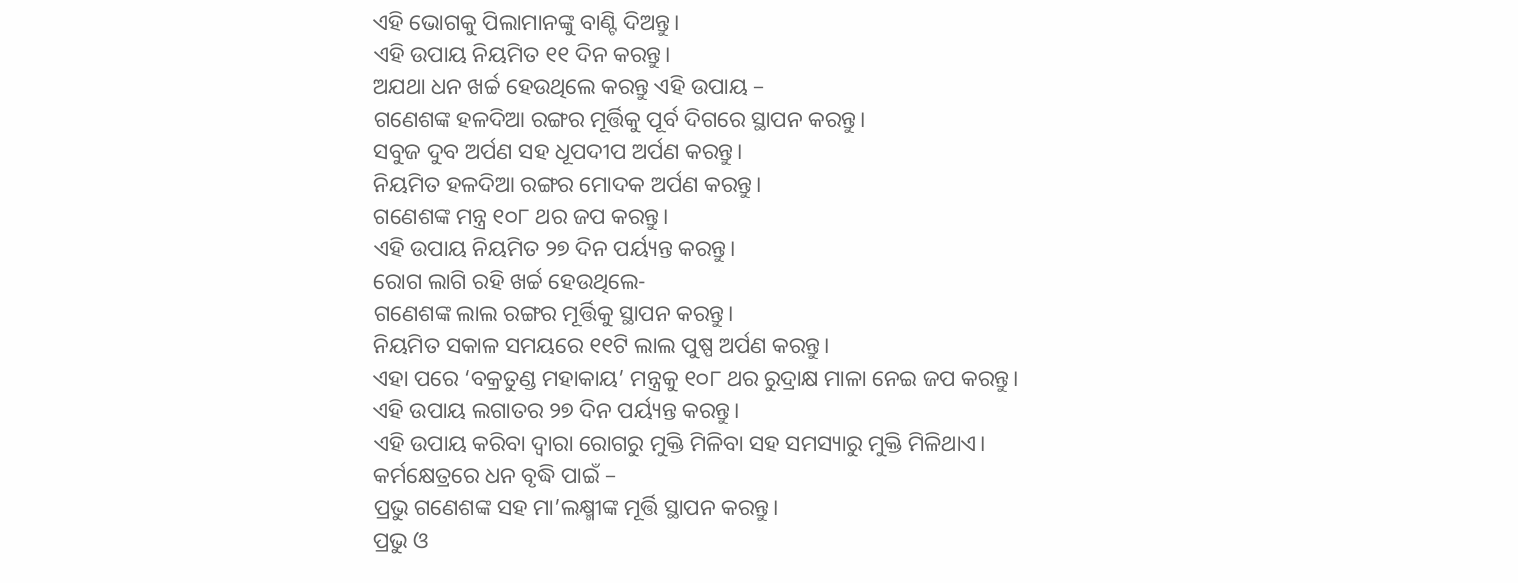ଏହି ଭୋଗକୁ ପିଲାମାନଙ୍କୁ ବାଣ୍ଟି ଦିଅନ୍ତୁ।
ଏହି ଉପାୟ ନିୟମିତ ୧୧ ଦିନ କରନ୍ତୁ।
ଅଯଥା ଧନ ଖର୍ଚ୍ଚ ହେଉଥିଲେ କରନ୍ତୁ ଏହି ଉପାୟ –
ଗଣେଶଙ୍କ ହଳଦିଆ ରଙ୍ଗର ମୂର୍ତ୍ତିକୁ ପୂର୍ବ ଦିଗରେ ସ୍ଥାପନ କରନ୍ତୁ।
ସବୁଜ ଦୁବ ଅର୍ପଣ ସହ ଧୂପଦୀପ ଅର୍ପଣ କରନ୍ତୁ।
ନିୟମିତ ହଳଦିଆ ରଙ୍ଗର ମୋଦକ ଅର୍ପଣ କରନ୍ତୁ।
ଗଣେଶଙ୍କ ମନ୍ତ୍ର ୧୦୮ ଥର ଜପ କରନ୍ତୁ।
ଏହି ଉପାୟ ନିୟମିତ ୨୭ ଦିନ ପର୍ୟ୍ୟନ୍ତ କରନ୍ତୁ।
ରୋଗ ଲାଗି ରହି ଖର୍ଚ୍ଚ ହେଉଥିଲେ-
ଗଣେଶଙ୍କ ଲାଲ ରଙ୍ଗର ମୂର୍ତ୍ତିକୁ ସ୍ଥାପନ କରନ୍ତୁ।
ନିୟମିତ ସକାଳ ସମୟରେ ୧୧ଟି ଲାଲ ପୁଷ୍ପ ଅର୍ପଣ କରନ୍ତୁ।
ଏହା ପରେ ‘ବକ୍ରତୁଣ୍ଡ ମହାକାୟ’ ମନ୍ତ୍ରକୁ ୧୦୮ ଥର ରୁଦ୍ରାକ୍ଷ ମାଳା ନେଇ ଜପ କରନ୍ତୁ।
ଏହି ଉପାୟ ଲଗାତର ୨୭ ଦିନ ପର୍ୟ୍ୟନ୍ତ କରନ୍ତୁ।
ଏହି ଉପାୟ କରିବା ଦ୍ୱାରା ରୋଗରୁ ମୁକ୍ତି ମିଳିବା ସହ ସମସ୍ୟାରୁ ମୁକ୍ତି ମିଳିଥାଏ।
କର୍ମକ୍ଷେତ୍ରରେ ଧନ ବୃଦ୍ଧି ପାଇଁ –
ପ୍ରଭୁ ଗଣେଶଙ୍କ ସହ ମା’ଲକ୍ଷ୍ମୀଙ୍କ ମୂର୍ତ୍ତି ସ୍ଥାପନ କରନ୍ତୁ।
ପ୍ରଭୁ ଓ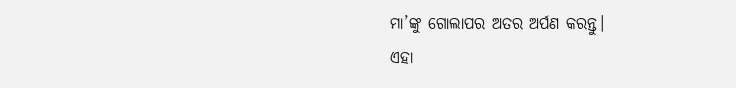ମା’ଙ୍କୁ ଗୋଲାପର ଅତର ଅର୍ପଣ କରନ୍ତୁ।
ଏହା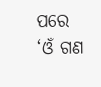ପରେ ‘ଓଁ ଗଣ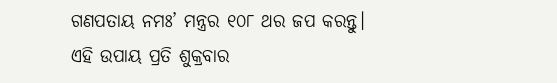ଗଣପତାୟ ନମଃ’ ମନ୍ତ୍ରର ୧୦୮ ଥର ଜପ କରନ୍ତୁ।
ଏହି ଉପାୟ ପ୍ରତି ଶୁକ୍ରବାର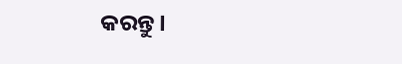କରନ୍ତୁ।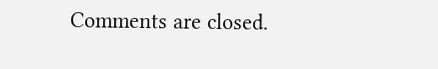Comments are closed.